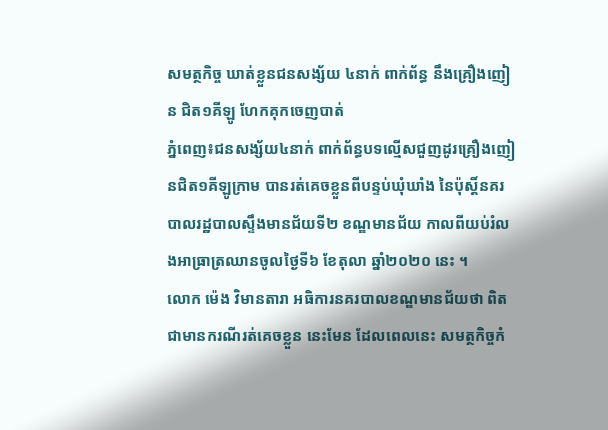សមត្ថកិច្ច ឃាត់ខ្លួនជនសង្ស័យ ៤នាក់ ពាក់ព័ន្ធ នឹងគ្រឿងញៀន ជិត១គីឡូ ហែកគុកចេញបាត់
ភ្នំពេញ៖ជនសង្ស័យ៤នាក់ ពាក់ព័ន្ធបទល្មើសជួញដូរគ្រឿងញៀនជិត១គីឡូក្រាម បានរត់គេចខ្លួនពីបន្ទប់ឃុំឃាំង នៃប៉ុស្តិ៍នគរបាលរដ្ឋបាលស្ទឹងមានជ័យទី២ ខណ្ឌមានជ័យ កាលពីយប់រំលងអាធ្រាត្រឈានចូលថ្ងៃទី៦ ខែតុលា ឆ្នាំ២០២០ នេះ ។
លោក ម៉េង វិមានតារា អធិការនគរបាលខណ្ឌមានជ័យថា ពិតជាមានករណីរត់គេចខ្លួន នេះមែន ដែលពេលនេះ សមត្ថកិច្ចកំ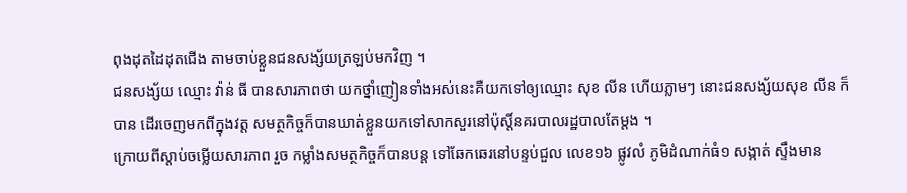ពុងដុតដៃដុតជើង តាមចាប់ខ្លួនជនសង្ស័យត្រឡប់មកវិញ ។
ជនសង្ស័យ ឈ្មោះ វ៉ាន់ ធី បានសារភាពថា យកថ្នាំញៀនទាំងអស់នេះគឺយកទៅឲ្យឈ្មោះ សុខ លីន ហើយភ្លាមៗ នោះជនសង្ស័យសុខ លីន ក៏បាន ដើរចេញមកពីក្នុងវត្ត សមត្ថកិច្ចក៏បានឃាត់ខ្លួនយកទៅសាកសួរនៅប៉ុស្តិ៍នគរបាលរដ្ឋបាលតែម្ដង ។
ក្រោយពីស្តាប់ចម្លើយសារភាព រួច កម្លាំងសមត្ថកិច្ចក៏បានបន្ត ទៅឆែកឆេរនៅបន្ទប់ជួល លេខ១៦ ផ្លូវលំ ភូមិដំណាក់ធំ១ សង្កាត់ ស្ទឹងមាន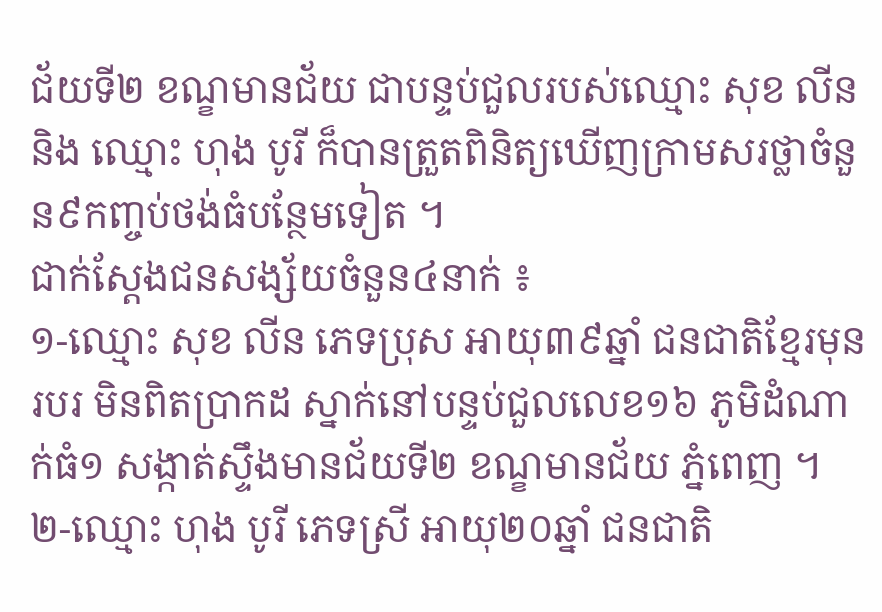ជ័យទី២ ខណ្ខមានជ័យ ជាបន្ទប់ជួលរបស់ឈ្មោះ សុខ លីន និង ឈ្មោះ ហុង បូរី ក៏បានត្រួតពិនិត្យឃើញក្រាមសរថ្លាចំនួន៩កញ្ចប់ថង់ធំបន្ថែមទៀត ។
ជាក់ស្តែងជនសង្ស័យចំនួន៤នាក់ ៖
១-ឈ្មោះ សុខ លីន ភេទប្រុស អាយុ៣៩ឆ្នាំ ជនជាតិខ្មែរមុនរបរ មិនពិតប្រាកដ ស្នាក់នៅបន្ទប់ជួលលេខ១៦ ភូមិដំណាក់ធំ១ សង្កាត់ស្ទឹងមានជ័យទី២ ខណ្ខមានជ័យ ភ្នំពេញ ។
២-ឈ្មោះ ហុង បូរី ភេទស្រី អាយុ២០ឆ្នាំ ជនជាតិ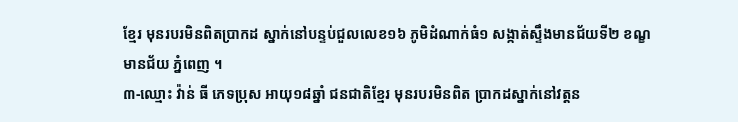ខ្មែរ មុនរបរមិនពិតប្រាកដ ស្នាក់នៅបន្ទប់ជួលលេខ១៦ ភូមិដំណាក់ធំ១ សង្កាត់ស្ទឹងមានជ័យទី២ ខណ្ខមានជ័យ ភ្នំពេញ ។
៣-ឈ្មោះ វ៉ាន់ ធី ភេទប្រុស អាយុ១៨ឆ្នាំ ជនជាតិខ្មែរ មុនរបរមិនពិត ប្រាកដស្នាក់នៅវត្តន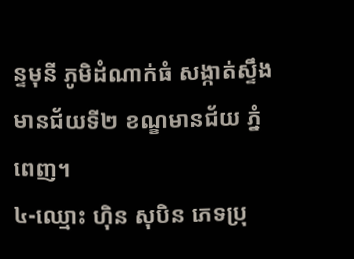ន្ទមុនី ភូមិដំណាក់ធំ សង្កាត់ស្ទឹងមានជ័យទី២ ខណ្ខមានជ័យ ភ្នំពេញ។
៤-ឈ្មោះ ហ៊ិន សុបិន ភេទប្រុ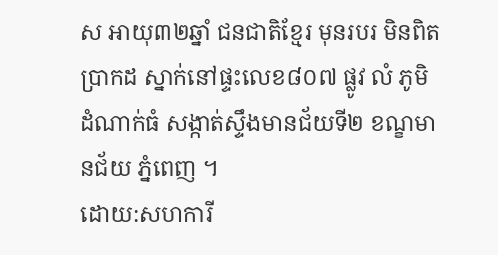ស អាយុ៣២ឆ្នាំ ជនជាតិខ្មែរ មុនរបរ មិនពិតប្រាកដ ស្នាក់នៅផ្ទះលេខ៨០៧ ផ្លូវ លំ ភូមិដំណាក់ធំ សង្កាត់ស្ទឹងមានជ័យទី២ ខណ្ខមានជ័យ ភ្នំពេញ ។
ដោយ:សហការី